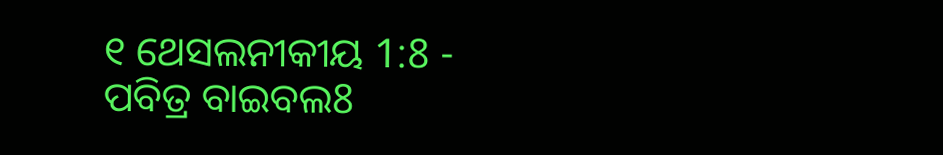୧ ଥେସଲନୀକୀୟ 1:8 - ପବିତ୍ର ବାଇବଲ8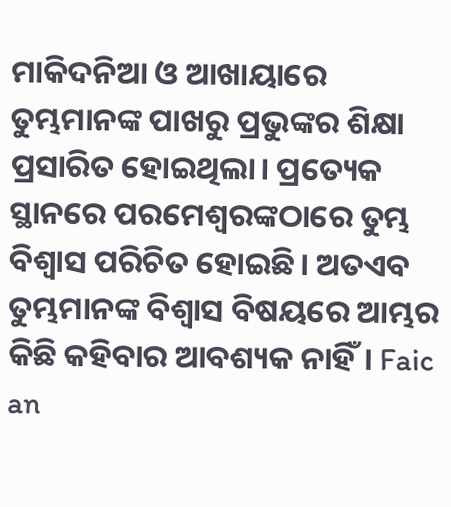ମାକିଦନିଆ ଓ ଆଖାୟାରେ ତୁମ୍ଭମାନଙ୍କ ପାଖରୁ ପ୍ରଭୁଙ୍କର ଶିକ୍ଷା ପ୍ରସାରିତ ହୋଇଥିଲା। ପ୍ରତ୍ୟେକ ସ୍ଥାନରେ ପରମେଶ୍ୱରଙ୍କଠାରେ ତୁମ୍ଭ ବିଶ୍ୱାସ ପରିଚିତ ହୋଇଛି। ଅତଏବ ତୁମ୍ଭମାନଙ୍କ ବିଶ୍ୱାସ ବିଷୟରେ ଆମ୍ଭର କିଛି କହିବାର ଆବଶ୍ୟକ ନାହିଁ। Faic an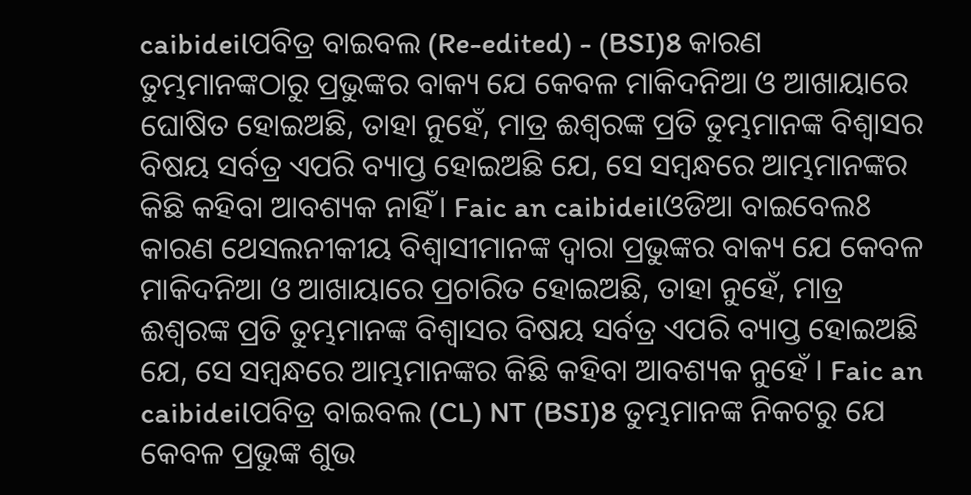caibideilପବିତ୍ର ବାଇବଲ (Re-edited) - (BSI)8 କାରଣ ତୁମ୍ଭମାନଙ୍କଠାରୁ ପ୍ରଭୁଙ୍କର ବାକ୍ୟ ଯେ କେବଳ ମାକିଦନିଆ ଓ ଆଖାୟାରେ ଘୋଷିତ ହୋଇଅଛି, ତାହା ନୁହେଁ, ମାତ୍ର ଈଶ୍ଵରଙ୍କ ପ୍ରତି ତୁମ୍ଭମାନଙ୍କ ବିଶ୍ଵାସର ବିଷୟ ସର୍ବତ୍ର ଏପରି ବ୍ୟାପ୍ତ ହୋଇଅଛି ଯେ, ସେ ସମ୍ଵନ୍ଧରେ ଆମ୍ଭମାନଙ୍କର କିଛି କହିବା ଆବଶ୍ୟକ ନାହିଁ। Faic an caibideilଓଡିଆ ବାଇବେଲ8 କାରଣ ଥେସଲନୀକୀୟ ବିଶ୍ୱାସୀମାନଙ୍କ ଦ୍ୱାରା ପ୍ରଭୁଙ୍କର ବାକ୍ୟ ଯେ କେବଳ ମାକିଦନିଆ ଓ ଆଖାୟାରେ ପ୍ରଚାରିତ ହୋଇଅଛି, ତାହା ନୁହେଁ, ମାତ୍ର ଈଶ୍ୱରଙ୍କ ପ୍ରତି ତୁମ୍ଭମାନଙ୍କ ବିଶ୍ୱାସର ବିଷୟ ସର୍ବତ୍ର ଏପରି ବ୍ୟାପ୍ତ ହୋଇଅଛି ଯେ, ସେ ସମ୍ବନ୍ଧରେ ଆମ୍ଭମାନଙ୍କର କିଛି କହିବା ଆବଶ୍ୟକ ନୁହେଁ । Faic an caibideilପବିତ୍ର ବାଇବଲ (CL) NT (BSI)8 ତୁମ୍ଭମାନଙ୍କ ନିକଟରୁ ଯେ କେବଳ ପ୍ରଭୁଙ୍କ ଶୁଭ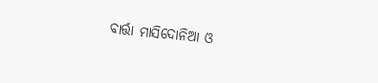ବାର୍ତ୍ତା ମାସିଦୋନିଆ ଓ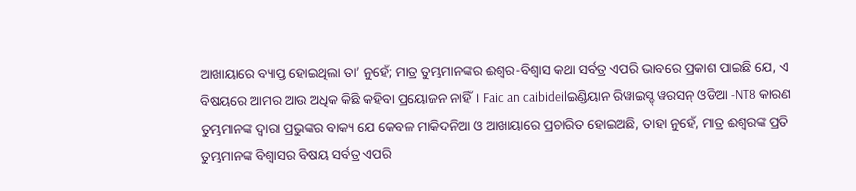ଆଖାୟାରେ ବ୍ୟାପ୍ତ ହୋଇଥିଲା ତା’ ନୁହେଁ; ମାତ୍ର ତୁମ୍ଭମାନଙ୍କର ଈଶ୍ୱର-ବିଶ୍ୱାସ କଥା ସର୍ବତ୍ର ଏପରି ଭାବରେ ପ୍ରକାଶ ପାଇଛି ଯେ, ଏ ବିଷୟରେ ଆମର ଆଉ ଅଧିକ କିଛି କହିବା ପ୍ରୟୋଜନ ନାହିଁ। Faic an caibideilଇଣ୍ଡିୟାନ ରିୱାଇସ୍ଡ୍ ୱରସନ୍ ଓଡିଆ -NT8 କାରଣ ତୁମ୍ଭମାନଙ୍କ ଦ୍ୱାରା ପ୍ରଭୁଙ୍କର ବାକ୍ୟ ଯେ କେବଳ ମାକିଦନିଆ ଓ ଆଖାୟାରେ ପ୍ରଚାରିତ ହୋଇଅଛି, ତାହା ନୁହେଁ, ମାତ୍ର ଈଶ୍ବରଙ୍କ ପ୍ରତି ତୁମ୍ଭମାନଙ୍କ ବିଶ୍ୱାସର ବିଷୟ ସର୍ବତ୍ର ଏପରି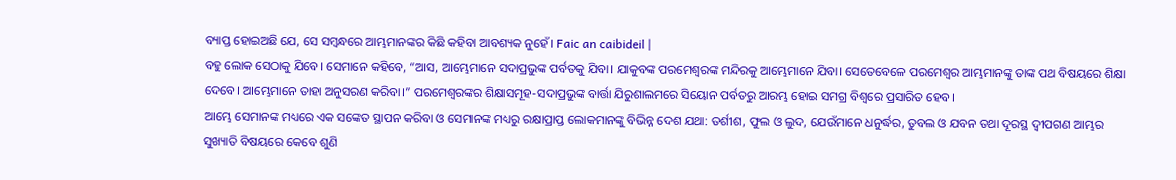ବ୍ୟାପ୍ତ ହୋଇଅଛି ଯେ, ସେ ସମ୍ବନ୍ଧରେ ଆମ୍ଭମାନଙ୍କର କିଛି କହିବା ଆବଶ୍ୟକ ନୁହେଁ। Faic an caibideil |
ବହୁ ଲୋକ ସେଠାକୁ ଯିବେ। ସେମାନେ କହିବେ, “ଆସ, ଆମ୍ଭେମାନେ ସଦାପ୍ରଭୁଙ୍କ ପର୍ବତକୁ ଯିବା। ଯାକୁବଙ୍କ ପରମେଶ୍ୱରଙ୍କ ମନ୍ଦିରକୁ ଆମ୍ଭେମାନେ ଯିବା। ସେତେବେଳେ ପରମେଶ୍ୱର ଆମ୍ଭମାନଙ୍କୁ ତାଙ୍କ ପଥ ବିଷୟରେ ଶିକ୍ଷା ଦେବେ। ଆମ୍ଭେମାନେ ତାହା ଅନୁସରଣ କରିବା।” ପରମେଶ୍ୱରଙ୍କର ଶିକ୍ଷାସମୂହ-ସଦାପ୍ରଭୁଙ୍କ ବାର୍ତ୍ତା ଯିରୁଶାଲମରେ ସିୟୋନ ପର୍ବତରୁ ଆରମ୍ଭ ହୋଇ ସମଗ୍ର ବିଶ୍ୱରେ ପ୍ରସାରିତ ହେବ।
ଆମ୍ଭେ ସେମାନଙ୍କ ମଧ୍ୟରେ ଏକ ସଙ୍କେତ ସ୍ଥାପନ କରିବା ଓ ସେମାନଙ୍କ ମଧ୍ୟରୁ ରକ୍ଷାପ୍ରାପ୍ତ ଲୋକମାନଙ୍କୁ ବିଭିନ୍ନ ଦେଶ ଯଥା: ତର୍ଶୀଶ, ଫୁଲ ଓ ଲୁଦ, ଯେଉଁମାନେ ଧନୁର୍ଦ୍ଧର, ତୁବଲ ଓ ଯବନ ତଥା ଦୂରସ୍ଥ ଦ୍ୱୀପଗଣ ଆମ୍ଭର ସୁଖ୍ୟାତି ବିଷୟରେ କେବେ ଶୁଣି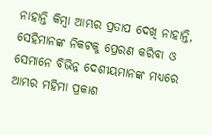ନାହାନ୍ତି କିମ୍ବା ଆମ୍ଭର ପ୍ରତାପ ଦେଖି ନାହାନ୍ତି, ସେହିମାନଙ୍କ ନିକଟକୁ ପ୍ରେରଣ କରିବା ଓ ସେମାନେ ବିଭିନ୍ନ ଦେଶୀୟମାନଙ୍କ ମଧ୍ୟରେ ଆମ୍ଭର ମହିମା ପ୍ରକାଶ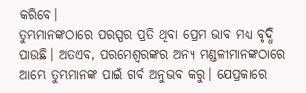କରିବେ।
ତୁମ୍ଭମାନଙ୍କଠାରେ ପରସ୍ପର ପ୍ରତି ଥିବା ପ୍ରେମ ଭାବ ମଧ୍ୟ ବୃଦ୍ଧି ପାଉଛି। ଅତଏବ, ପରମେଶ୍ୱରଙ୍କର ଅନ୍ୟ ମଣ୍ଡଳୀମାନଙ୍କଠାରେ ଆମ୍ଭେ ତୁମ୍ଭମାନଙ୍କ ପାଇଁ ଗର୍ବ ଅନୁଭବ କରୁ। ଯେପ୍ରକାରେ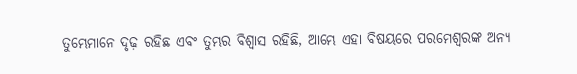ତୁମ୍ଭେମାନେ ଦୃଢ଼ ରହିଛ ଏବଂ ତୁମ୍ଭର ବିଶ୍ୱାସ ରହିଛି, ଆମ୍ଭେ ଏହା ବିଷୟରେ ପରମେଶ୍ୱରଙ୍କ ଅନ୍ୟ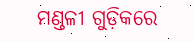ମଣ୍ଡଳୀ ଗୁଡ଼ିକରେ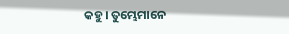କହୁ। ତୁମ୍ଭେମାନେ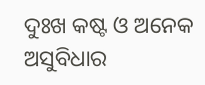ଦୁଃଖ କଷ୍ଟ ଓ ଅନେକ ଅସୁବିଧାର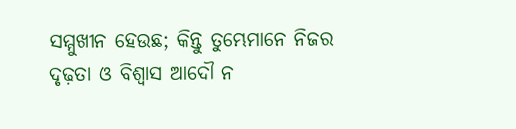ସମ୍ମୁଖୀନ ହେଉଛ; କିନ୍ତୁ ତୁମ୍ଭେମାନେ ନିଜର ଦୃଢ଼ତା ଓ ବିଶ୍ୱାସ ଆଦୌ ନ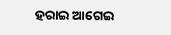ହରାଇ ଆଗେଇ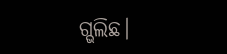ଗ୍ଭଲିଛ।